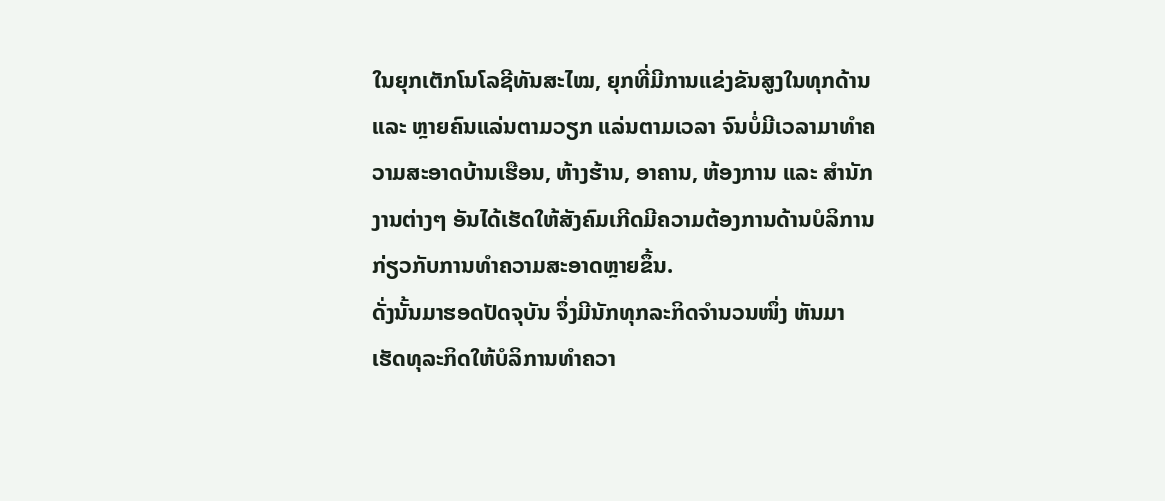ໃນຍຸກເຕັກໂນໂລຊີທັນສະໄໝ, ຍຸກທີ່ມີການແຂ່ງຂັນສູງໃນທຸກດ້ານ ແລະ ຫຼາຍຄົນແລ່ນຕາມວຽກ ແລ່ນຕາມເວລາ ຈົນບໍ່ມີເວລາມາທຳຄວາມສະອາດບ້ານເຮືອນ, ຫ້າງຮ້ານ, ອາຄານ, ຫ້ອງການ ແລະ ສຳນັກງານຕ່າງໆ ອັນໄດ້ເຮັດໃຫ້ສັງຄົມເກີດມີຄວາມຕ້ອງການດ້ານບໍລິການ ກ່ຽວກັບການທຳຄວາມສະອາດຫຼາຍຂຶ້ນ.
ດັ່ງນັ້ນມາຮອດປັດຈຸບັນ ຈຶ່ງມີນັກທຸກລະກິດຈຳນວນໜຶ່ງ ຫັນມາເຮັດທຸລະກິດໃຫ້ບໍລິການທຳຄວາ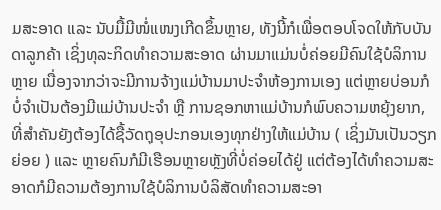ມສະອາດ ແລະ ນັບມື້ມີໜໍ່ແໜງເກີດຂຶ້ນຫຼາຍ, ທັງນີ້ກໍເພື່ອຕອບໂຈດໃຫ້ກັບບັນດາລູກຄ້າ ເຊິ່ງທຸລະກິດທຳຄວາມສະອາດ ຜ່ານມາແມ່ນບໍ່ຄ່ອຍມີຄົນໃຊ້ບໍລິການຫຼາຍ ເນື່ອງຈາກວ່າຈະມີການຈ້າງແມ່ບ້ານມາປະຈຳຫ້ອງການເອງ ແຕ່ຫຼາຍບ່ອນກໍບໍ່ຈຳເປັນຕ້ອງມີແມ່ບ້ານປະຈຳ ຫຼື ການຊອກຫາແມ່ບ້ານກໍພົບຄວາມຫຍຸ້ງຍາກ, ທີ່ສຳຄັນຍັງຕ້ອງໄດ້ຊື້ວັດຖຸອຸປະກອນເອງທຸກຢ່າງໃຫ້ແມ່ບ້ານ ( ເຊິ່ງມັນເປັນວຽກຍ່ອຍ ) ແລະ ຫຼາຍຄົນກໍມີເຮືອນຫຼາຍຫຼັງທີ່ບໍ່ຄ່ອຍໄດ້ຢູ່ ແຕ່ຕ້ອງໄດ້ທຳຄວາມສະອາດກໍມີຄວາມຕ້ອງການໃຊ້ບໍລິການບໍລິສັດທຳຄວາມສະອາ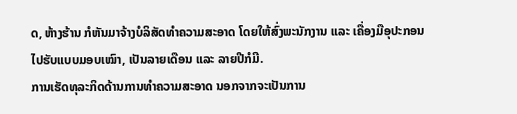ດ, ຫ້າງຮ້ານ ກໍຫັນມາຈ້າງບໍລິສັດທຳຄວາມສະອາດ ໂດຍໃຫ້ສົ່ງພະນັກງານ ແລະ ເຄື່ອງມືອຸປະກອນໄປຮັບແບບມອບເໝົາ, ເປັນລາຍເດືອນ ແລະ ລາຍປີກໍມີ.
ການເຮັດທຸລະກິດດ້ານການທຳຄວາມສະອາດ ນອກຈາກຈະເປັນການ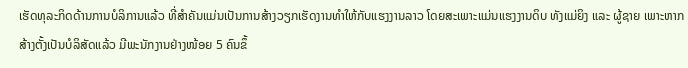ເຮັດທຸລະກິດດ້ານການບໍລິການແລ້ວ ທີ່ສຳຄັນແມ່ນເປັນການສ້າງວຽກເຮັດງານທຳໃຫ້ກັບແຮງງານລາວ ໂດຍສະເພາະແມ່ນແຮງງານດິບ ທັງແມ່ຍິງ ແລະ ຜູ້ຊາຍ ເພາະຫາກສ້າງຕັ້ງເປັນບໍລິສັດແລ້ວ ມີພະນັກງານຢ່າງໜ້ອຍ 5 ຄົນຂຶ້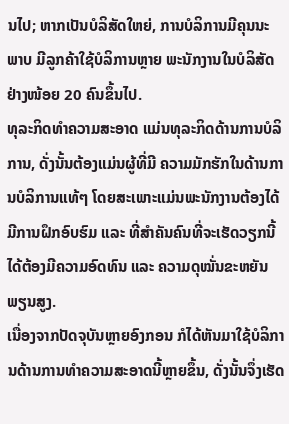ນໄປ; ຫາກເປັນບໍລິສັດໃຫຍ່, ການບໍລິການມີຄຸນນະພາບ ມີລູກຄ້າໃຊ້ບໍລິການຫຼາຍ ພະນັກງານໃນບໍລິສັດຢ່າງໜ້ອຍ 20 ຄົນຂຶ້ນໄປ.
ທຸລະກິດທຳຄວາມສະອາດ ແມ່ນທຸລະກິດດ້ານການບໍລິການ, ດັ່ງນັ້ນຕ້ອງແມ່ນຜູ້ທີ່ມີ ຄວາມມັກຮັກໃນດ້ານການບໍລິການແທ້ໆ ໂດຍສະເພາະແມ່ນພະນັກງານຕ້ອງໄດ້ມີການຝຶກອົບຮົມ ແລະ ທີ່ສຳຄັນຄົນທີ່ຈະເຮັດວຽກນີ້ໄດ້ຕ້ອງມີຄວາມອົດທົນ ແລະ ຄວາມດຸໝັ່ນຂະຫຍັນພຽນສູງ.
ເນື່ອງຈາກປັດຈຸບັນຫຼາຍອົງກອນ ກໍໄດ້ຫັນມາໃຊ້ບໍລິການດ້ານການທຳຄວາມສະອາດນີ້ຫຼາຍຂຶ້ນ, ດັ່ງນັ້ນຈຶ່ງເຮັດ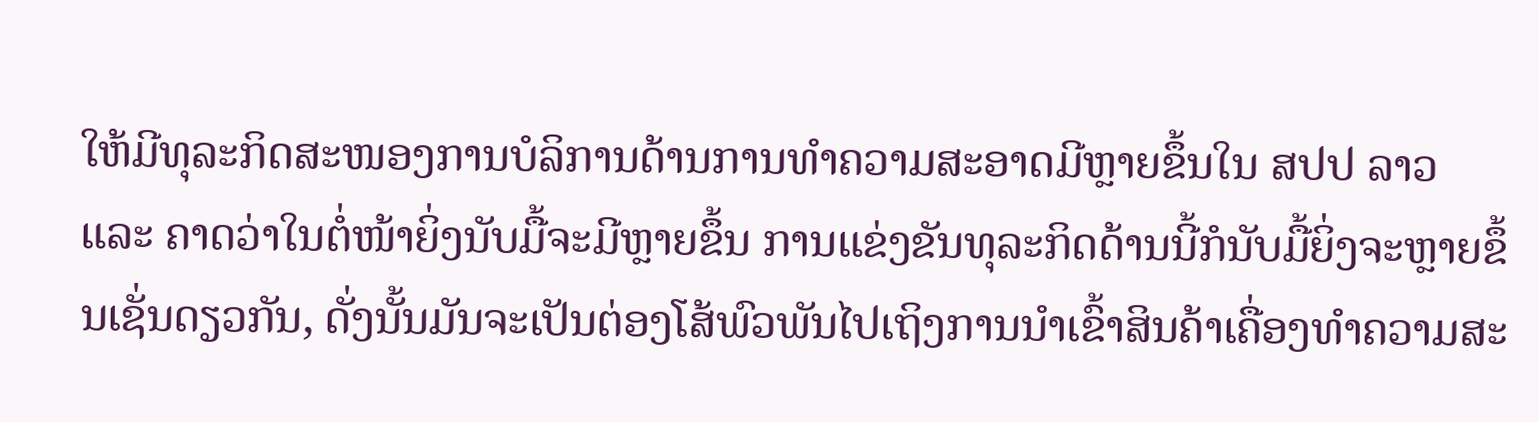ໃຫ້ມີທຸລະກິດສະໜອງການບໍລິການດ້ານການທຳຄວາມສະອາດມີຫຼາຍຂຶ້ນໃນ ສປປ ລາວ ແລະ ຄາດວ່າໃນຕໍ່ໜ້າຍິ່ງນັບມື້ຈະມີຫຼາຍຂຶ້ນ ການແຂ່ງຂັນທຸລະກິດດ້ານນີ້ກໍນັບມື້ຍິ່ງຈະຫຼາຍຂຶ້ນເຊັ່ນດຽວກັນ, ດັ່ງນັ້ນມັນຈະເປັນຕ່ອງໂສ້ພົວພັນໄປເຖິງການນຳເຂົ້າສິນຄ້າເຄື່ອງທຳຄວາມສະ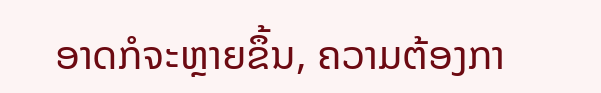ອາດກໍຈະຫຼາຍຂຶ້ນ, ຄວາມຕ້ອງກາ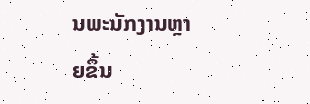ນພະນັກງານຫຼາຍຂຶ້ນ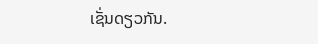ເຊັ່ນດຽວກັນ.